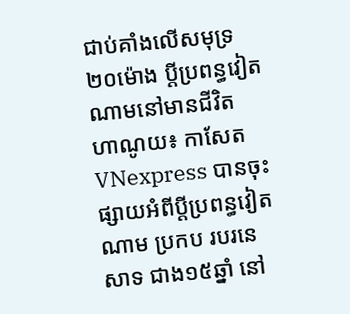ជាប់គាំងលើសមុទ្រ២០ម៉ោង ប្តីប្រពន្ធវៀតណាមនៅមានជីវិត
ហាណូយ៖ កាសែត VNexpress បានចុះផ្សាយអំពីប្ដីប្រពន្ធវៀតណាម ប្រកប របរនេសាទ ជាង១៥ឆ្នាំ នៅ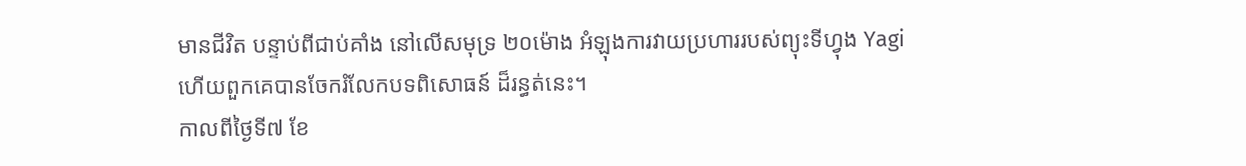មានជីវិត បន្ទាប់ពីជាប់គាំង នៅលើសមុទ្រ ២០ម៉ោង អំឡុងការវាយប្រហាររបស់ព្យុះទីហ្វុង Yagi ហើយពួកគេបានចែករំលែកបទពិសោធន៍ ដ៏រន្ធត់នេះ។
កាលពីថ្ងៃទី៧ ខែ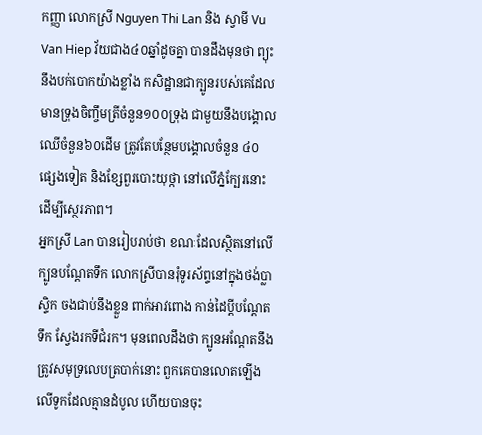កញ្ញា លោកស្រី Nguyen Thi Lan និង ស្វាមី Vu Van Hiep វ័យជាង៤០ឆ្នាំដូចគ្នា បានដឹងមុនថា ព្យុះនឹងបក់បោកយ៉ាងខ្លាំង កសិដ្ឋានជាក្បូនរបស់គេដែលមានទ្រុងចិញ្ចឹមត្រីចំនួន១០០ទ្រុង ជាមួយនឹងបង្គោលឈើចំនួន៦០ដើម ត្រូវតែបន្ថែមបង្គោលចំនួន ៤០ ផ្សេងទៀត និងខ្សែពួរបោះយុថ្កា នៅលើភ្នំក្បែរនោះ ដើម្បីស្ថេរភាព។
អ្នកស្រី Lan បានរៀបរាប់ថា ខណៈដែលស្ថិតនៅលើក្បូនបណ្តែតទឹក លោកស្រីបានរុំទូរស័ព្ទនៅក្នុងថង់ប្លាស្ទិក ចងជាប់នឹងខ្លួន ពាក់អាវពោង កាន់ដៃប្តីបណ្តែតទឹក ស្វែងរកទីជំរក។ មុនពេលដឹងថា ក្បូនអណ្តែតនឹងត្រូវសមុទ្រលេបត្របាក់នោះ ពួកគេបានលោតឡើងលើទូកដែលគ្មានដំបូល ហើយបានចុះ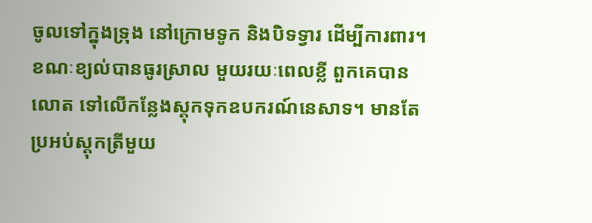ចូលទៅក្នុងទ្រុង នៅក្រោមទូក និងបិទទ្វារ ដើម្បីការពារ។
ខណៈខ្យល់បានធូរស្រាល មួយរយៈពេលខ្លី ពួកគេបានលោត ទៅលើកន្លែងស្តុកទុកឧបករណ៍នេសាទ។ មានតែប្រអប់ស្តុកត្រីមួយ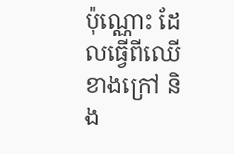ប៉ុណ្ណោះ ដែលធ្វើពីឈើខាងក្រៅ និង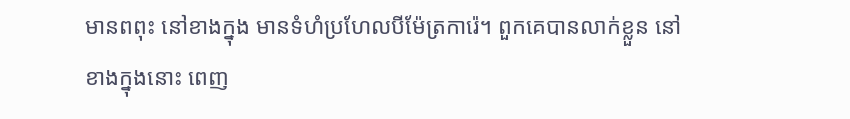មានពពុះ នៅខាងក្នុង មានទំហំប្រហែលបីម៉ែត្រការ៉េ។ ពួកគេបានលាក់ខ្លួន នៅខាងក្នុងនោះ ពេញ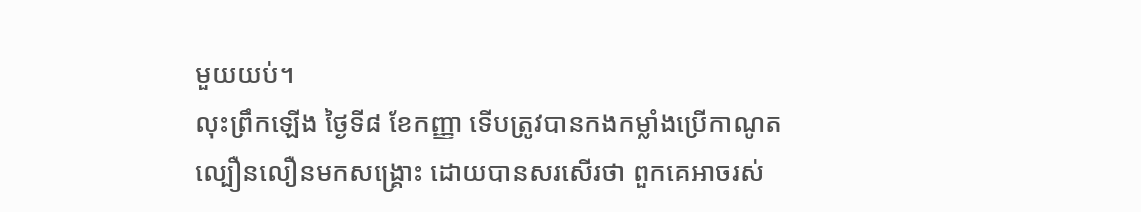មួយយប់។
លុះព្រឹកឡើង ថ្ងៃទី៨ ខែកញ្ញា ទើបត្រូវបានកងកម្លាំងប្រើកាណូតល្បឿនលឿនមកសង្គ្រោះ ដោយបានសរសើរថា ពួកគេអាចរស់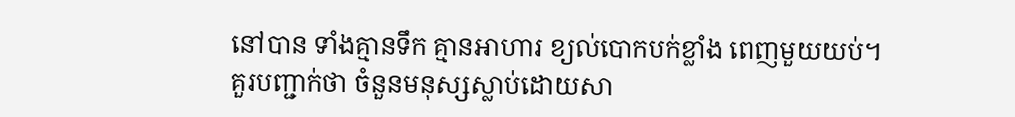នៅបាន ទាំងគ្មានទឹក គ្មានអាហារ ខ្យល់បោកបក់ខ្លាំង ពេញមួយយប់។
គួរបញ្ជាក់ថា ចំនួនមនុស្សស្លាប់ដោយសា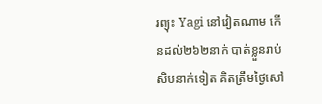រព្យុះ Yagi នៅវៀតណាម កើនដល់២៦២នាក់ បាត់ខ្លួនរាប់សិបនាក់ទៀត គិតត្រឹមថ្ងៃសៅ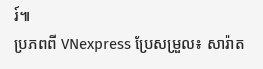រ៍៕
ប្រភពពី VNexpress ប្រែសម្រួល៖ សារ៉ាត